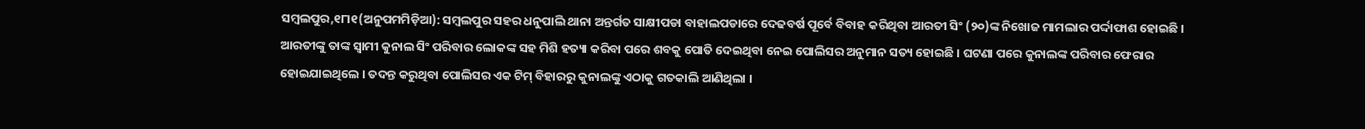ସମ୍ବଲପୁର,୧୮ା୧(ଅନୁପମମିଡ଼ିଆ): ସମ୍ବଲପୁର ସହର ଧନୁପାଲି ଥାନା ଅନ୍ତର୍ଗତ ସାକ୍ଷୀପଡା ବାହାଲପଡାରେ ଦେଢବର୍ଷ ପୂର୍ବେ ବିବାହ କରିଥିବା ଆରତୀ ସିଂ (୨୦)ଙ୍କ ନିଖୋଜ ମାମଲାର ପର୍ଦ୍ଦାଫାଶ ହୋଇଛି । ଆରତୀଙ୍କୁ ତାଙ୍କ ସ୍ୱାମୀ କୁନାଲ ସିଂ ପରିବାର ଲୋକଙ୍କ ସହ ମିଶି ହତ୍ୟା କରିବା ପରେ ଶବକୁ ପୋତି ଦେଇଥିବା ନେଇ ପୋଲିସର ଅନୁମାନ ସତ୍ୟ ହୋଇଛି । ଘଟଣା ପରେ କୁନାଲଙ୍କ ପରିବାର ଫେରାର ହୋଇଯାଇଥିଲେ । ତଦନ୍ତ କରୁଥିବା ପୋଲିସର ଏକ ଟିମ୍ ବିହାରରୁ କୁନାଲଙ୍କୁ ଏଠାକୁ ଗତକାଲି ଆଣିଥିଲା ।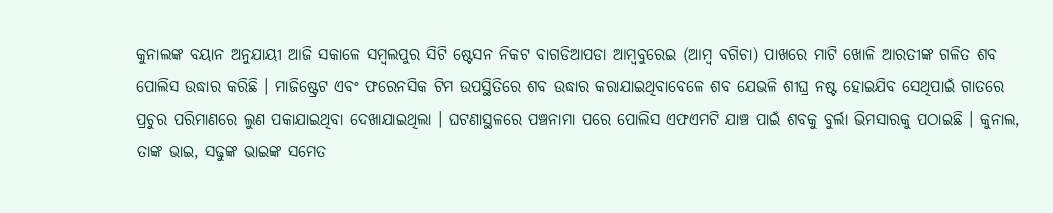କୁନାଲଙ୍କ ବୟାନ ଅନୁଯାୟୀ ଆଜି ସକାଳେ ସମ୍ବଲପୁର ସିଟି ଷ୍ଟେସନ ନିକଟ ବାଗଡିଆପଡା ଆମ୍ବବୁରେଇ (ଆମ୍ବ ବଗିଚା) ପାଖରେ ମାଟି ଖୋଳି ଆରତୀଙ୍କ ଗଳିତ ଶବ ପୋଲିସ ଉଦ୍ଧାର କରିଛି । ମାଜିଷ୍ଟ୍ରେଟ ଏବଂ ଫରେନସିକ ଟିମ ଉପସ୍ଥିତିରେ ଶବ ଉଦ୍ଧାର କରାଯାଇଥିବାବେଳେ ଶବ ଯେଭଳି ଶୀଘ୍ର ନଷ୍ଟ ହୋଇଯିବ ସେଥିପାଇଁ ଗାତରେ ପ୍ରଚୁର ପରିମାଣରେ ଲୁଣ ପକାଯାଇଥିବା ଦେଖାଯାଇଥିଲା । ଘଟଣାସ୍ଥଳରେ ପଞ୍ଚନାମା ପରେ ପୋଲିସ ଏଫଏମଟି ଯାଞ୍ଚ ପାଇଁ ଶବକୁ ବୁର୍ଲା ଭିମସାରକୁ ପଠାଇଛି । କୁନାଲ, ତାଙ୍କ ଭାଇ, ସଢୁଙ୍କ ଭାଇଙ୍କ ସମେତ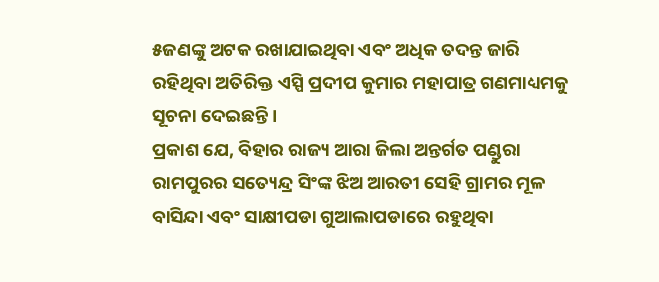୫ଜଣଙ୍କୁ ଅଟକ ରଖାଯାଇଥିବା ଏବଂ ଅଧିକ ତଦନ୍ତ ଜାରି ରହିଥିବା ଅତିରିକ୍ତ ଏସ୍ପି ପ୍ରଦୀପ କୁମାର ମହାପାତ୍ର ଗଣମାଧ୍ୟମକୁ ସୂଚନା ଦେଇଛନ୍ତି ।
ପ୍ରକାଶ ଯେ, ବିହାର ରାଜ୍ୟ ଆରା ଜିଲା ଅନ୍ତର୍ଗତ ପଣ୍ଡୁରା ରାମପୁରର ସତ୍ୟେନ୍ଦ୍ର ସିଂଙ୍କ ଝିଅ ଆରତୀ ସେହି ଗ୍ରାମର ମୂଳ ବାସିନ୍ଦା ଏବଂ ସାକ୍ଷୀପଡା ଗୁଆଲାପଡାରେ ରହୁଥିବା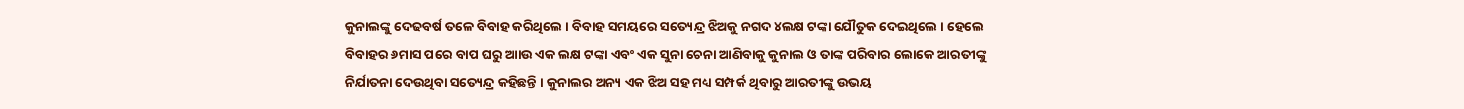କୁନାଲଙ୍କୁ ଦେଢବର୍ଷ ତଳେ ବିବାହ କରିଥିଲେ । ବିବାହ ସମୟରେ ସତ୍ୟେନ୍ଦ୍ର ଝିଅକୁ ନଗଦ ୪ଲକ୍ଷ ଟଙ୍କା ଯୌତୁକ ଦେଇଥିଲେ । ହେଲେ ବିବାହର ୬ମାସ ପରେ ବାପ ଘରୁ ଆାଉ ଏକ ଲକ୍ଷ ଟଙ୍କା ଏବଂ ଏକ ସୁନା ଚେନା ଆଣିବାକୁ କୁନାଲ ଓ ତାଙ୍କ ପରିବାର ଲୋକେ ଆରତୀଙ୍କୁ ନିର୍ଯାତନା ଦେଉଥିବା ସତ୍ୟେନ୍ଦ୍ର କହିଛନ୍ତି । କୁନାଲର ଅନ୍ୟ ଏକ ଝିଅ ସହ ମଧ୍ୟ ସମ୍ପର୍କ ଥିବାରୁ ଆରତୀଙ୍କୁ ଉଭୟ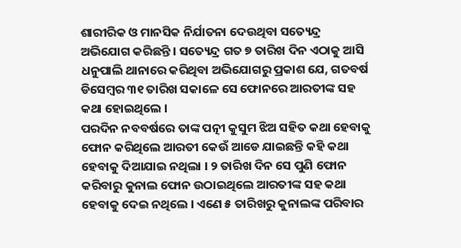ଶାରୀରିକ ଓ ମାନସିକ ନିର୍ଯାତନା ଦେଉଥିବା ସତ୍ୟେନ୍ଦ୍ର ଅଭିଯୋଗ କରିଛନ୍ତି । ସତ୍ୟେନ୍ଦ୍ର ଗତ ୭ ତାରିଖ ଦିନ ଏଠାକୁ ଆସି ଧନୁପାଲି ଥାନାରେ କରିଥିବା ଅଭିଯୋଗରୁ ପ୍ରକାଶ ଯେ, ଗତବର୍ଷ ଡିସେମ୍ବର ୩୧ ତାରିଖ ସକାଳେ ସେ ଫୋନରେ ଆରତୀଙ୍କ ସହ କଥା ହୋଇଥିଲେ ।
ପରଦିନ ନବବର୍ଷରେ ତାଙ୍କ ପତ୍ନୀ କୁସୁମ ଝିଅ ସହିତ କଥା ହେବାକୁ ଫୋନ କରିଥିଲେ ଆରତୀ କେଉଁ ଆଡେ ଯାଇଛନ୍ତି କହି କଥା ହେବାକୁ ଦିଆଯାଇ ନଥିଲା । ୨ ତାରିଖ ଦିନ ସେ ପୁଣି ଫୋନ କରିବାରୁ କୁନାଲ ଫୋନ ଉଠାଇଥିଲେ ଆରତୀଙ୍କ ସହ କଥା ହେବାକୁ ଦେଇ ନଥିଲେ । ଏଣେ ୫ ତାରିଖରୁ କୁନାଲଙ୍କ ପରିବାର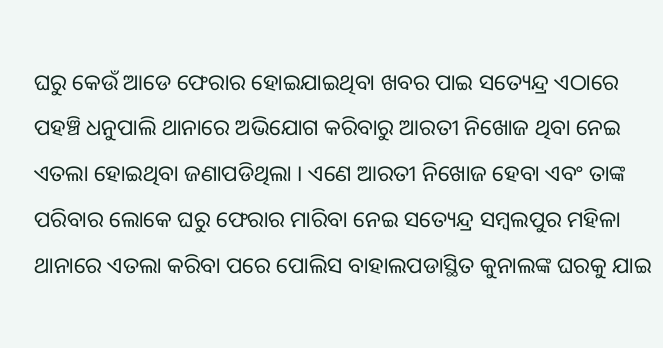ଘରୁ କେଉଁ ଆଡେ ଫେରାର ହୋଇଯାଇଥିବା ଖବର ପାଇ ସତ୍ୟେନ୍ଦ୍ର ଏଠାରେ ପହଞ୍ଚି ଧନୁପାଲି ଥାନାରେ ଅଭିଯୋଗ କରିବାରୁ ଆରତୀ ନିଖୋଜ ଥିବା ନେଇ ଏତଲା ହୋଇଥିବା ଜଣାପଡିଥିଲା । ଏଣେ ଆରତୀ ନିଖୋଜ ହେବା ଏବଂ ତାଙ୍କ ପରିବାର ଲୋକେ ଘରୁ ଫେରାର ମାରିବା ନେଇ ସତ୍ୟେନ୍ଦ୍ର ସମ୍ବଲପୁର ମହିଳା ଥାନାରେ ଏତଲା କରିବା ପରେ ପୋଲିସ ବାହାଲପଡାସ୍ଥିତ କୁନାଲଙ୍କ ଘରକୁ ଯାଇ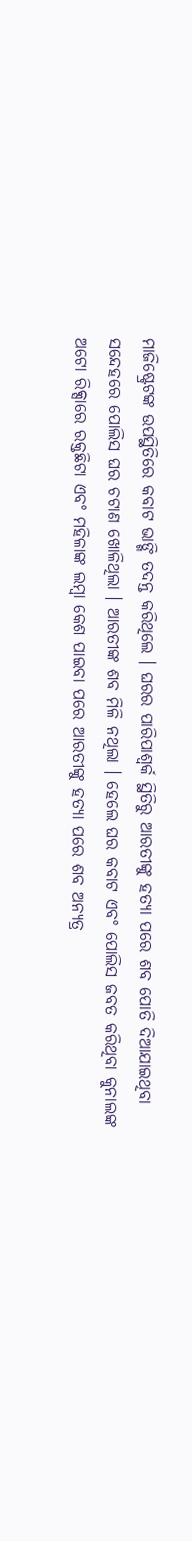ମାଜିଷ୍ଟ୍ରେଟଙ୍କ ଉପସ୍ଥିତିରେ କବାଟ ଭାଙ୍ଗି ତଦନ୍ତ କରିଥିଲେ । ଘରର ପାରିପାଶ୍ୱର୍କ ସ୍ଥିତିରୁ ଆରତୀଙ୍କୁ ହତ୍ୟା ପରେ ଶବ ପୋତି ଦିଆଯାଇଥିବା ସନ୍ଦେହରେ ପୋଲିସ ଘର ଚଟାଣ ଖୋଳିଥିଲା । ଆରତୀଙ୍କ ଶବ ମିଳି ନଥିଲା । ହେଲେ ଘର କବାଟ ଏବଂ ପୋଲିସ ଜବତ କରିଥିବା କୁନାଲଙ୍କ ଅଟୋ ରିକ୍ସାରେ ରକ୍ତଛିଟା ଏବଂ ମହିଳାଙ୍କ ଲମ୍ବା କେଶ ପାଇବା ପରେ ଆରତୀଙ୍କୁ ହତ୍ୟା ପରେ ଶବ ଅନ୍ୟତ୍ର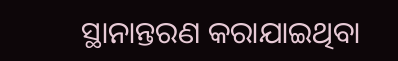ସ୍ଥାନାନ୍ତରଣ କରାଯାଇଥିବା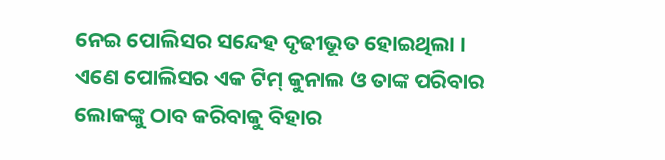ନେଇ ପୋଲିସର ସନ୍ଦେହ ଦୃଢୀଭୂତ ହୋଇଥିଲା । ଏଣେ ପୋଲିସର ଏକ ଟିମ୍ କୁନାଲ ଓ ତାଙ୍କ ପରିବାର ଲୋକଙ୍କୁ ଠାବ କରିବାକୁ ବିହାର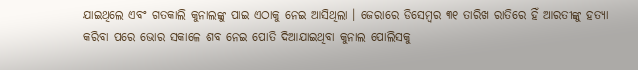ଯାଇଥିଲେ ଏବଂ ଗତକାଲି କୁନାଲଙ୍କୁ ପାଇ ଏଠାକୁ ନେଇ ଆସିଥିଲା । ଜେରାରେ ଡିସେମ୍ବର ୩୧ ତାରିଖ ରାତିରେ ହିଁ ଆରତୀଙ୍କୁ ହତ୍ୟା କରିବା ପରେ ଭୋର ସକାଳେ ଶବ ନେଇ ପୋତି ଦିଆଯାଇଥିବା କୁନାଲ ପୋଲିସକୁ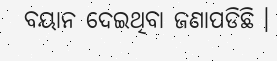ବୟାନ ଦେଇଥିବା ଜଣାପଡିଛି ।